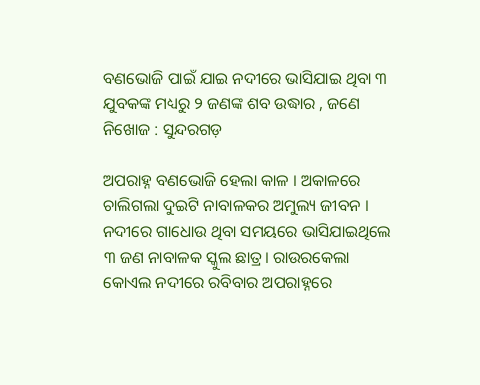ବଣଭୋଜି ପାଇଁ ଯାଇ ନଦୀରେ ଭାସିଯାଇ ଥିବା ୩ ଯୁବକଙ୍କ ମଧ୍ୟରୁ ୨ ଜଣଙ୍କ ଶବ ଉଦ୍ଧାର , ଜଣେ ନିଖୋଜ : ସୁନ୍ଦରଗଡ଼

ଅପରାହ୍ନ ବଣଭୋଜି ହେଲା କାଳ । ଅକାଳରେ ଚାଲିଗଲା ଦୁଇଟି ନାବାଳକର ଅମୁଲ୍ୟ ଜୀବନ । ନଦୀରେ ଗାଧୋଉ ଥିବା ସମୟରେ ଭାସିଯାଇଥିଲେ ୩ ଜଣ ନାବାଳକ ସ୍କୁଲ ଛାତ୍ର। ରାଉରକେଲା କୋଏଲ ନଦୀରେ ରବିବାର ଅପରାହ୍ନରେ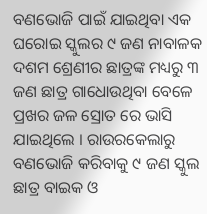ବଣଭୋଜି ପାଇଁ ଯାଇଥିବା ଏକ ଘରୋଇ ସ୍କୁଲର ୯ ଜଣ ନାବାଳକ ଦଶମ ଶ୍ରେଣୀର ଛାତ୍ରଙ୍କ ମଧ୍ୟରୁ ୩ ଜଣ ଛାତ୍ର ଗାଧୋଉଥିବା ବେଳେ ପ୍ରଖର ଜଳ ସ୍ରୋତ ରେ ଭାସି ଯାଇଥିଲେ । ରାଉରକେଲାରୁ ବଣଭୋଜି କରିବାକୁ ୯ ଜଣ ସ୍କୁଲ ଛାତ୍ର ବାଇକ ଓ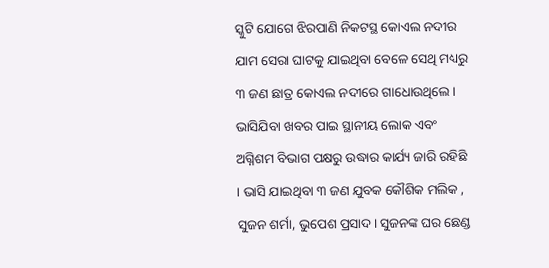ସ୍କୁଟି ଯୋଗେ ଝିରପାଣି ନିକଟସ୍ଥ କୋଏଲ ନଦୀର ଯାମ ସେରା ଘାଟକୁ ଯାଇଥିବା ବେଳେ ସେଥି ମଧ୍ୟରୁ ୩ ଜଣ ଛାତ୍ର କୋଏଲ ନଦୀରେ ଗାଧୋଉଥିଲେ । ଭାସିଯିବା ଖବର ପାଇ ସ୍ଥାନୀୟ ଲୋକ ଏବଂ ଅଗ୍ନିଶମ ବିଭାଗ ପକ୍ଷରୁ ଉଦ୍ଧାର କାର୍ଯ୍ୟ ଜାରି ରହିଛି । ଭାସି ଯାଇଥିବା ୩ ଜଣ ଯୁବକ କୌଶିକ ମଲିକ , ସୁଜନ ଶର୍ମା, ଭୁପେଶ ପ୍ରସାଦ। ସୁଜନଙ୍କ ଘର ଛେଣ୍ଡ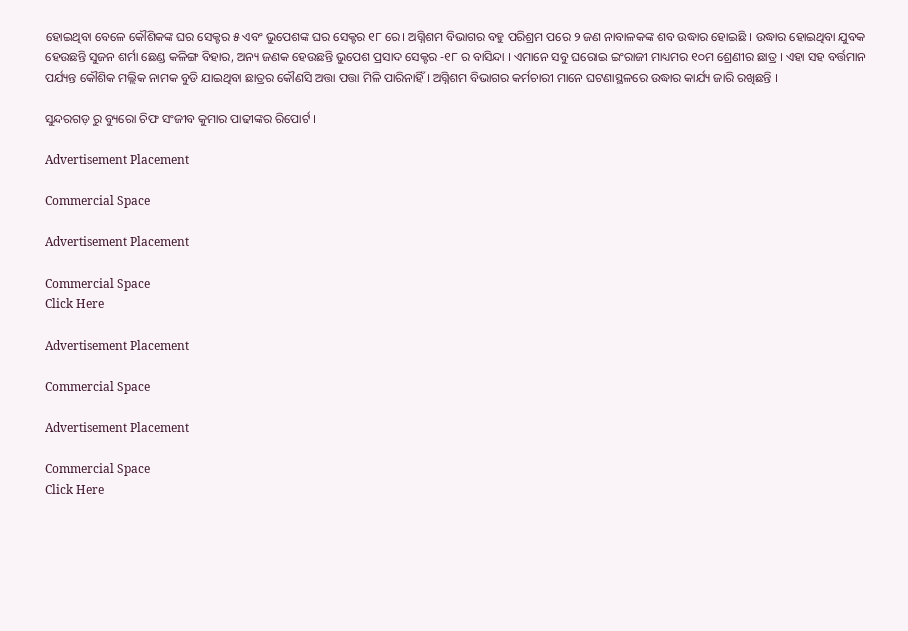ହୋଇଥିବା ବେଳେ କୌଶିକଙ୍କ ଘର ସେକ୍ଟର ୫ ଏବଂ ଭୁପେଶଙ୍କ ଘର ସେକ୍ଟର ୧୮ ରେ। ଅଗ୍ନିଶମ ବିଭାଗର ବହୁ ପରିଶ୍ରମ ପରେ ୨ ଜଣ ନାବାଳକଙ୍କ ଶବ ଉଦ୍ଧାର ହୋଇଛି । ଉଦ୍ଧାର ହୋଇଥିବା ଯୁବକ ହେଉଛନ୍ତି ସୁଜନ ଶର୍ମା ଛେଣ୍ଡ କଳିଙ୍ଗ ବିହାର, ଅନ୍ୟ ଜଣକ ହେଉଛନ୍ତି ଭୁପେଶ ପ୍ରସାଦ ସେକ୍ଟର -୧୮ ର ବାସିନ୍ଦା । ଏମାନେ ସବୁ ଘରୋଇ ଇଂରାଜୀ ମାଧ୍ୟମର ୧୦ମ ଶ୍ରେଣୀର ଛାତ୍ର । ଏହା ସହ ବର୍ତ୍ତମାନ ପର୍ଯ୍ୟନ୍ତ କୌଶିକ ମଲ୍ଲିକ ନାମକ ବୁଡି ଯାଇଥିବା ଛାତ୍ରର କୌଣସି ଅତ୍ତା ପତ୍ତା ମିଳି ପାରିନାହିଁ । ଅଗ୍ନିଶମ ବିଭାଗର କର୍ମଚାରୀ ମାନେ ଘଟଣାସ୍ଥଳରେ ଉଦ୍ଧାର କାର୍ଯ୍ୟ ଜାରି ରଖିଛନ୍ତି ।

ସୁନ୍ଦରଗଡ଼ ରୁ ବ୍ୟୁରୋ ଚିଫ ସଂଜୀବ କୁମାର ପାଢୀଙ୍କର ରିପୋର୍ଟ ।

Advertisement Placement

Commercial Space

Advertisement Placement

Commercial Space
Click Here

Advertisement Placement

Commercial Space

Advertisement Placement

Commercial Space
Click Here